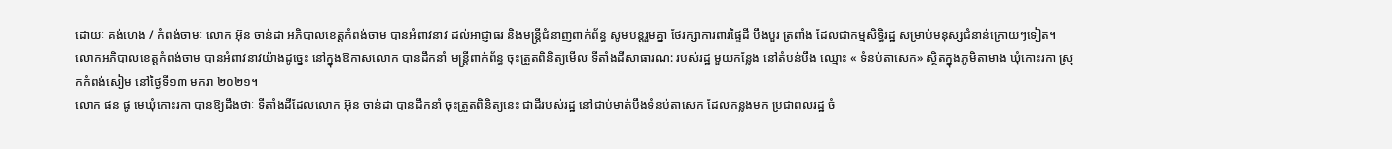ដោយៈ គង់ហេង / កំពង់ចាមៈ លោក អ៊ុន ចាន់ដា អភិបាលខេត្តកំពង់ចាម បានអំពាវនាវ ដល់អាជ្ញាធរ និងមន្ត្រីជំនាញពាក់ព័ន្ធ សូមបន្តរួមគ្នា ថែរក្សាការពារផ្ទៃដី បឹងបួរ ត្រពាំង ដែលជាកម្មសិទ្ធិរដ្ឋ សម្រាប់មនុស្សជំនាន់ក្រោយៗទៀត។
លោកអភិបាលខេត្តកំពង់ចាម បានអំពាវនាវយ៉ាងដូច្នេះ នៅក្នុងឱកាសលោក បានដឹកនាំ មន្ត្រីពាក់ព័ន្ធ ចុះត្រួតពិនិត្យមើល ទីតាំងដីសាធារណ: របស់រដ្ឋ មួយកន្លែង នៅតំបន់បឹង ឈ្មោះ « ទំនប់តាសេក» ស្ថិតក្នុងភូមិតាមាង ឃុំកោះរកា ស្រុកកំពង់សៀម នៅថ្ងៃទី១៣ មករា ២០២១។
លោក ផន ផូ មេឃុំកោះរកា បានឱ្យដឹងថាៈ ទីតាំងដីដែលលោក អ៊ុន ចាន់ដា បានដឹកនាំ ចុះត្រួតពិនិត្យនេះ ជាដីរបស់រដ្ឋ នៅជាប់មាត់បឹងទំនប់តាសេក ដែលកន្លងមក ប្រជាពលរដ្ឋ ចំ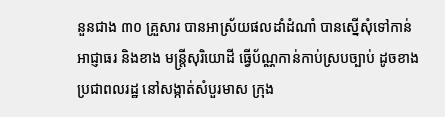នួនជាង ៣០ គ្រួសារ បានអាស្រ័យផលដាំដំណាំ បានស្នើសុំទៅកាន់អាជ្ញាធរ និងខាង មន្ត្រីសុរិយោដី ធ្វើប័ណ្ណកាន់កាប់ស្របច្បាប់ ដូចខាងប្រជាពលរដ្ឋ នៅសង្កាត់សំបួរមាស ក្រុង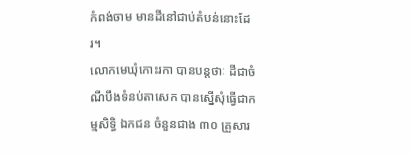កំពង់ចាម មានដីនៅជាប់តំបន់នោះដែរ។
លោកមេឃុំកោះរកា បានបន្តថាៈ ដីជាចំណីបឹងទំនប់តាសេក បានស្នើសុំធ្វើជាកម្មសិទ្ធិ ឯកជន ចំនួនជាង ៣០ គ្រួសារ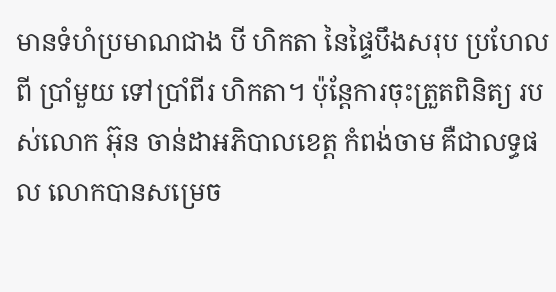មានទំហំប្រមាណជាង បី ហិកតា នៃផ្ទៃបឹងសរុប ប្រហែលពី ប្រាំមួយ ទៅប្រាំពីរ ហិកតា។ ប៉ុន្តែការចុះត្រួតពិនិត្យ របស់លោក អ៊ុន ចាន់ដាអភិបាលខេត្ត កំពង់ចាម គឺជាលទ្ធផល លោកបានសម្រេច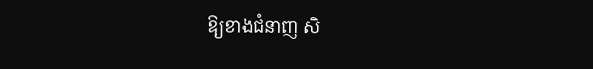ឱ្យខាងជំនាញ សិ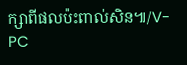ក្សាពីផលប៉ះពាល់សិន៕/V-PC